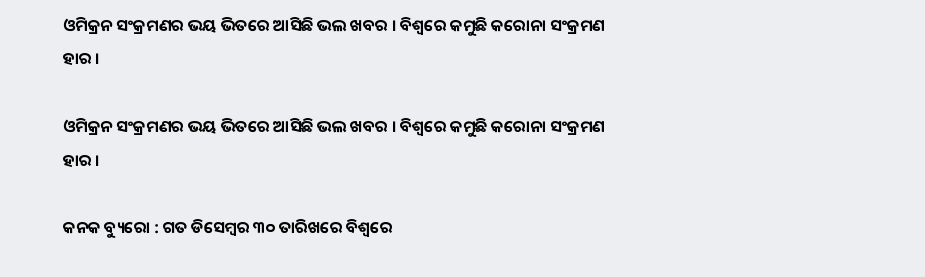ଓମିକ୍ରନ ସଂକ୍ରମଣର ଭୟ ଭିତରେ ଆସିଛି ଭଲ ଖବର । ବିଶ୍ୱରେ କମୁଛି କରୋନା ସଂକ୍ରମଣ ହାର ।

ଓମିକ୍ରନ ସଂକ୍ରମଣର ଭୟ ଭିତରେ ଆସିଛି ଭଲ ଖବର । ବିଶ୍ୱରେ କମୁଛି କରୋନା ସଂକ୍ରମଣ ହାର ।

କନକ ବ୍ୟୁରୋ : ଗତ ଡିସେମ୍ବର ୩୦ ତାରିଖରେ ବିଶ୍ୱରେ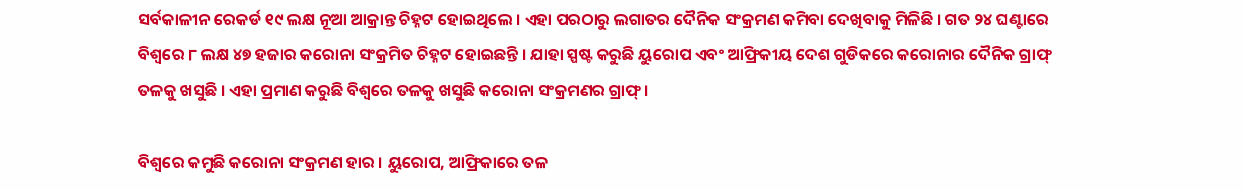ସର୍ବକାଳୀନ ରେକର୍ଡ ୧୯ ଲକ୍ଷ ନୂଆ ଆକ୍ରାନ୍ତ ଚିହ୍ନଟ ହୋଇଥିଲେ । ଏହା ପରଠାରୁ ଲଗାତର ଦୈନିକ ସଂକ୍ରମଣ କମିବା ଦେଖିବାକୁ ମିଳିଛି । ଗତ ୨୪ ଘଣ୍ଟାରେ ବିଶ୍ୱରେ ୮ ଲକ୍ଷ ୪୭ ହଜାର କରୋନା ସଂକ୍ରମିତ ଚିହ୍ନଟ ହୋଇଛନ୍ତି । ଯାହା ସ୍ପଷ୍ଟ କରୁଛି ୟୁରୋପ ଏବଂ ଆଫ୍ରିକୀୟ ଦେଶ ଗୁଡିକରେ କରୋନାର ଦୈନିକ ଗ୍ରାଫ୍ ତଳକୁ ଖସୁଛି । ଏହା ପ୍ରମାଣ କରୁଛି ବିଶ୍ୱରେ ତଳକୁ ଖସୁଛି କରୋନା ସଂକ୍ରମଣର ଗ୍ରାଫ୍ ।

ବିଶ୍ୱରେ କମୁଛି କରୋନା ସଂକ୍ରମଣ ହାର । ୟୁରୋପ, ଆଫ୍ରିକାରେ ତଳ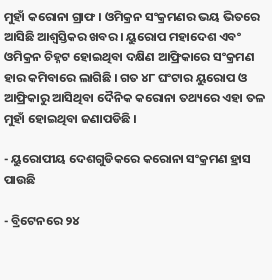ମୁହାଁ କରୋନା ଗ୍ରାଫ । ଓମିକ୍ରନ ସଂକ୍ରମଣର ଭୟ ଭିତରେ ଆସିଛି ଆଶ୍ୱସ୍ତିକର ଖବର । ୟୁରୋପ ମହାଦେଶ ଏବଂ ଓମିକ୍ରନ ଚିହ୍ନଟ ହୋଇଥିବା ଦକ୍ଷିଣ ଆଫ୍ରିକାରେ ସଂକ୍ରମଣ ହାର କମିବାରେ ଲାଗିଛି । ଗତ ୪୮ ଘଂଟାର ୟୁରୋପ ଓ ଆଫ୍ରିକାରୁ ଆସିଥିବା ଦୈନିକ କରୋନା ତଥ୍ୟରେ ଏହା ତଳ ମୁହାଁ ହୋଇଥିବା ଜଣାପଡିଛି ।

- ୟୁରୋପୀୟ ଦେଶଗୁଡିକରେ କରୋନା ସଂକ୍ରମଣ ହ୍ରାସ ପାଉଛି

- ବ୍ରିଟେନରେ ୨୪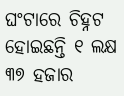ଘଂଟାରେ ଚିହ୍ନଟ ହୋଇଛନ୍ତି ୧ ଲକ୍ଷ ୩୭ ହଜାର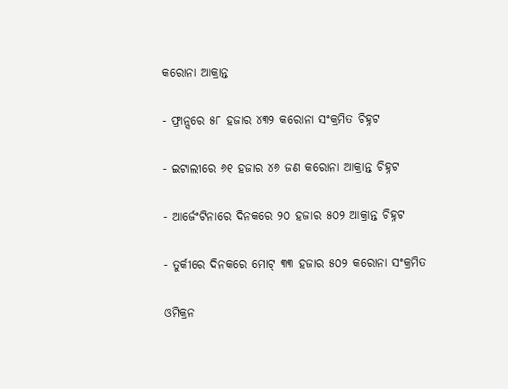କରୋନା ଆକ୍ରାନ୍ତ

- ଫ୍ରାନ୍ସରେ ୫୮ ହଜାର ୪୩୨ କରୋନା ସଂକ୍ରମିତ ଚିହ୍ନଟ

- ଇଟାଲୀରେ ୬୧ ହଜାର ୪୬ ଜଣ କରୋନା ଆକ୍ରାନ୍ତ ଚିହ୍ନଟ

- ଆର୍ଜେଂଟିନାରେ ଦିନକରେ ୨୦ ହଜାର ୫୦୨ ଆକ୍ରାନ୍ତ ଚିହ୍ନଟ

- ତୁର୍କୀରେ ଦିନକରେ ମୋଟ୍ ୩୩ ହଜାର ୫୦୨ କରୋନା ସଂକ୍ରମିତ

ଓମିକ୍ରନ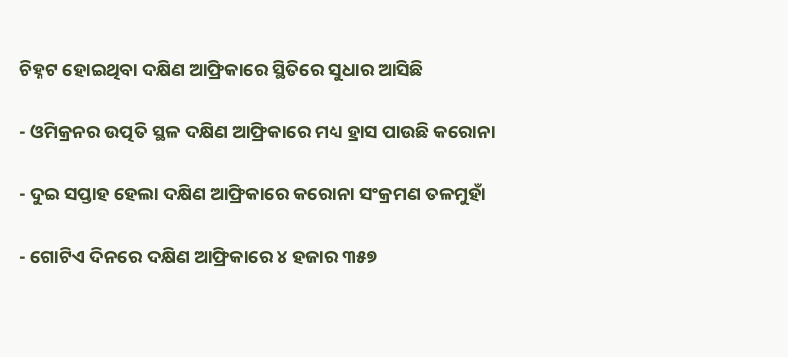ଚିହ୍ନଟ ହୋଇଥିବା ଦକ୍ଷିଣ ଆଫ୍ରିକାରେ ସ୍ଥିତିରେ ସୁଧାର ଆସିଛି

- ଓମିକ୍ରନର ଉତ୍ପତି ସ୍ଥଳ ଦକ୍ଷିଣ ଆଫ୍ରିକାରେ ମଧ୍ୟ ହ୍ରାସ ପାଉଛି କରୋନା

- ଦୁଇ ସପ୍ତାହ ହେଲା ଦକ୍ଷିଣ ଆଫ୍ରିକାରେ କରୋନା ସଂକ୍ରମଣ ତଳମୁହାଁ

- ଗୋଟିଏ ଦିନରେ ଦକ୍ଷିଣ ଆଫ୍ରିକାରେ ୪ ହଜାର ୩୫୭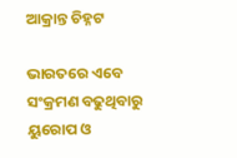ଆକ୍ରାନ୍ତ ଚିହ୍ନଟ

ଭାରତରେ ଏବେ ସଂକ୍ରମଣ ବଢୁଥିବାରୁ ୟୁରୋପ ଓ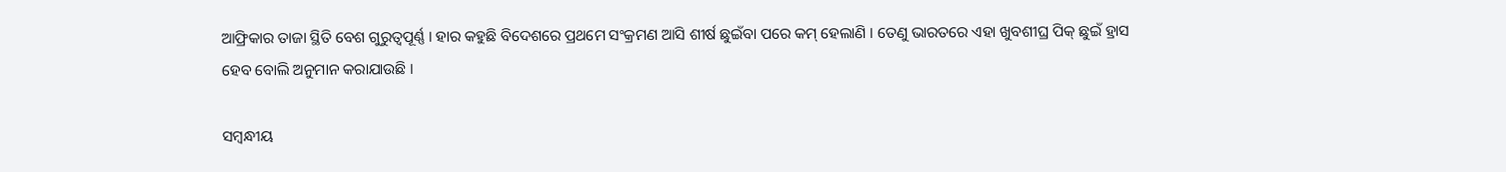ଆଫ୍ରିକାର ତାଜା ସ୍ଥିତି ବେଶ ଗୁରୁତ୍ୱପୂର୍ଣ୍ଣ । ହାର କହୁଛି ବିଦେଶରେ ପ୍ରଥମେ ସଂକ୍ରମଣ ଆସି ଶୀର୍ଷ ଛୁଇଁବା ପରେ କମ୍ ହେଲାଣି । ତେଣୁ ଭାରତରେ ଏହା ଖୁବଶୀଘ୍ର ପିକ୍ ଛୁଇଁ ହ୍ରାସ ହେବ ବୋଲି ଅନୁମାନ କରାଯାଉଛି ।

ସମ୍ବନ୍ଧୀୟ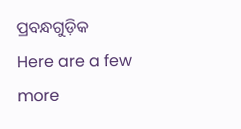ପ୍ରବନ୍ଧଗୁଡ଼ିକ
Here are a few more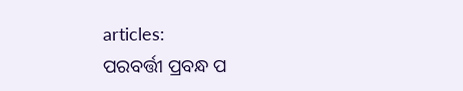articles:
ପରବର୍ତ୍ତୀ ପ୍ରବନ୍ଧ ପ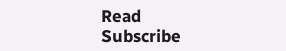Read
Subscribe